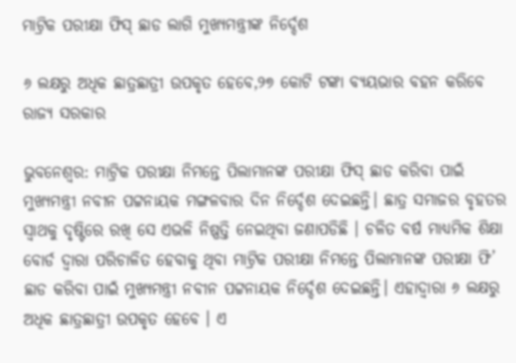ମାଟ୍ରିକ ପରୀକ୍ଷା ଫିସ୍ ଛାଡ ଲାଗି ମୁଖ୍ୟମନ୍ତ୍ରୀଙ୍କ ନିର୍ଦ୍ଦେଶ

୬ ଲକ୍ଷରୁ ଅଧିକ ଛାତ୍ରଛାତ୍ରୀ ଉପକୃତ ହେବେ,୨୭ କୋଟି ଟଙ୍କା ବ୍ୟୟଭାର ବହନ କରିବେ ରାଜ୍ୟ ସରକାର

ଭୁବନେଶ୍ବର: ମାଟ୍ରିକ ପରୀକ୍ଷା ନିମନ୍ତେ ପିଲାମାନଙ୍କ ପରୀକ୍ଷା ଫିସ୍‌ ଛାଡ କରିବା ପାଇଁ ମୁଖ୍ୟମନ୍ତ୍ରୀ ନବୀନ ପଟ୍ଟନାୟକ ମଙ୍ଗଳବାର ଦିନ ନିର୍ଦ୍ଦେଶ ଦେଇଛନ୍ତି। ଛାତ୍ର ସମାଜର ବୃହତର ସ୍ବାଥକୁ ଦୃଷ୍ଟିରେ ରଖି ସେ ଏଭଳି ନିଷ୍ପତ୍ତି ନେଇଥିବା ଜଣାପଡିଛି । ଚଳିତ ବର୍ଷ ମାଧ୍ୟମିକ ଶିକ୍ଷା ବୋର୍ଡ ଦ୍ବାରା ପରିଚାଳିତ ହେବାକୁ ଥିବା ମାଟ୍ରିକ ପରୀକ୍ଷା ନିମନ୍ତେ ପିଲାମାନଙ୍କ ପରୀକ୍ଷା ଫି’ ଛାଡ କରିବା ପାଇଁ ମୁଖ୍ୟମନ୍ତ୍ରୀ ନବୀନ ପଟ୍ଟନାୟକ ନିର୍ଦ୍ଦେଶ ଦେଇଛନ୍ତି। ଏହାଦ୍ବାରା ୬ ଲକ୍ଷରୁ ଅଧିକ ଛାତ୍ରଛାତ୍ରୀ ଉପକୃତ ହେବେ । ଏ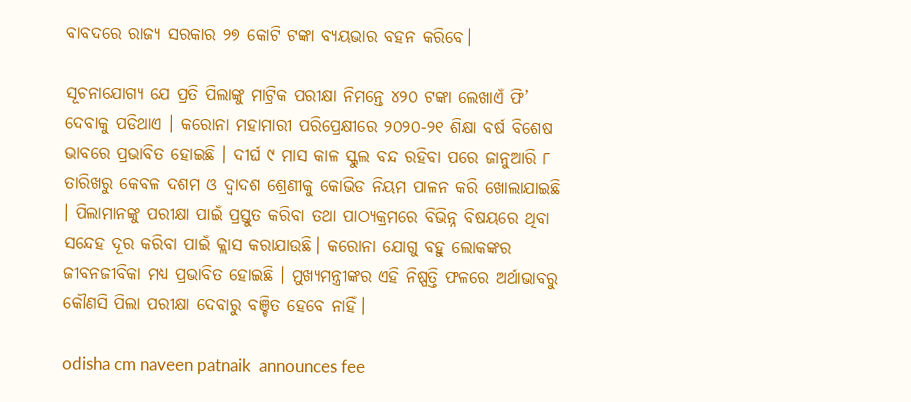ବାବଦରେ ରାଜ୍ୟ ସରକାର ୨୭ କୋଟି ଟଙ୍କା ବ୍ୟୟଭାର ବହନ କରିବେ।

ସୂଚନାଯୋଗ୍ୟ ଯେ ପ୍ରତି ପିଲାଙ୍କୁ ମାଟ୍ରିକ ପରୀକ୍ଷା ନିମନ୍ତେ ୪୨୦ ଟଙ୍କା ଲେଖାଏଁ ଫି’ ଦେବାକୁ ପଡିଥାଏ । କରୋନା ମହାମାରୀ ପରିପ୍ରେକ୍ଷୀରେ ୨୦୨୦-୨୧ ଶିକ୍ଷା ବର୍ଷ ବିଶେଷ ଭାବରେ ପ୍ରଭାବିତ ହୋଇଛି । ଦୀର୍ଘ ୯ ମାସ କାଳ ସ୍କୁଲ ବନ୍ଦ ରହିବା ପରେ ଜାନୁଆରି ୮ ତାରିଖରୁ କେବଳ ଦଶମ ଓ ଦ୍ବାଦଶ ଶ୍ରେଣୀକୁ କୋଭିଡ ନିୟମ ପାଳନ କରି ଖୋଲାଯାଇଛି । ପିଲାମାନଙ୍କୁ ପରୀକ୍ଷା ପାଇଁ ପ୍ରସ୍ତୁତ କରିବା ତଥା ପାଠ୍ୟକ୍ରମରେ ବିଭିନ୍ନ ବିଷୟରେ ଥିବା ସନ୍ଦେହ ଦୂର କରିବା ପାଇଁ କ୍ଲାସ କରାଯାଉଛି। କରୋନା ଯୋଗୁ ବହୁ ଲୋକଙ୍କର ଜୀବନଜୀବିକା ମଧ୍ୟ ପ୍ରଭାବିତ ହୋଇଛି । ମୁଖ୍ୟମନ୍ତ୍ରୀଙ୍କର ଏହି ନିଷ୍ପତ୍ତି ଫଳରେ ଅର୍ଥାଭାବରୁ କୌଣସି ପିଲା ପରୀକ୍ଷା ଦେବାରୁ ବଞ୍ଚିତ ହେବେ ନାହିଁ।

odisha cm naveen patnaik  announces fee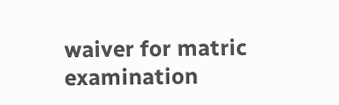waiver for matric examination